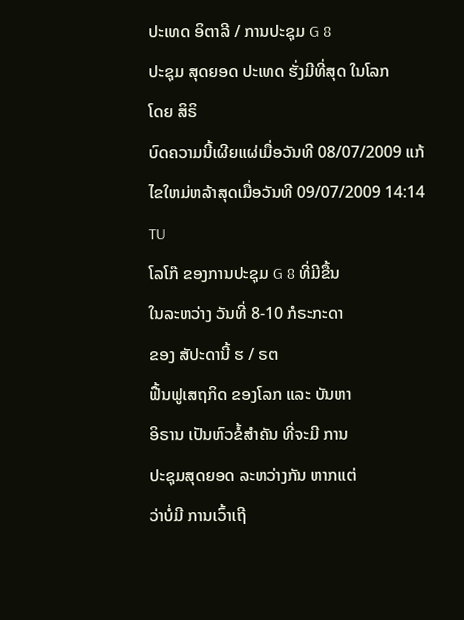ປະເທດ ອິຕາລີ / ການປະຊຸມ G 8
ປະຊຸມ ສຸດຍອດ ປະເທດ ຮັ່ງມີທີ່ສຸດ ໃນໂລກ
ໂດຍ ສິຣິ
ບົດຄວາມນີ້ເຜີຍແຜ່ເມື່ອວັນທີ 08/07/2009 ແກ້ໄຂໃຫມ່ຫລ້າສຸດເມື່ອວັນທີ 09/07/2009 14:14 TU
ໂລໂກ໊ ຂອງການປະຊຸມ G 8 ທີ່ມີຂື້ນ
ໃນລະຫວ່າງ ວັນທີ່ 8-10 ກໍຣະກະດາ
ຂອງ ສັປະດານີ້ ຮ / ຣຕ
ຟື້ນຟູເສຖກິດ ຂອງໂລກ ແລະ ບັນຫາ
ອິຣານ ເປັນຫົວຂໍ້ສຳຄັນ ທີ່ຈະມີ ການ
ປະຊຸມສຸດຍອດ ລະຫວ່າງກັນ ຫາກແຕ່
ວ່າບໍ່ມີ ການເວົ້າເຖີ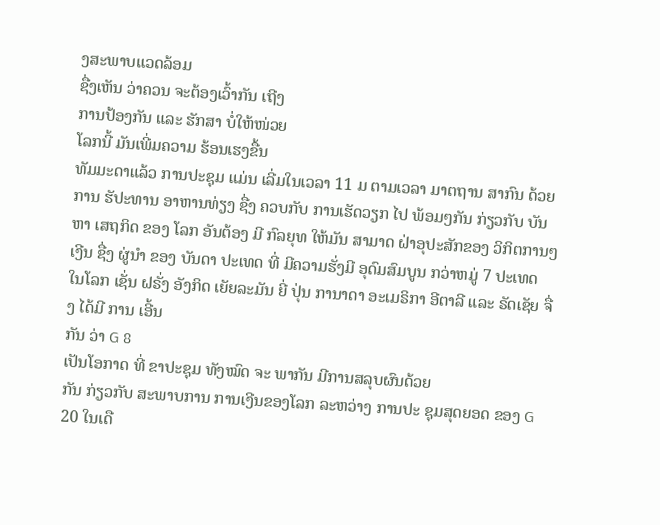ງສະພາບແວດລ້ອມ
ຊື່ງເຫັນ ວ່າຄວນ ຈະຕ້ອງເວົ້າກັນ ເຖີງ
ການປ້ອງກັນ ແລະ ຮັກສາ ບໍ່ໃຫ້ໜ່ວຍ
ໂລກນີ້ ມັນເພີ່ມຄວາມ ຮ້ອນເຮງຂື້ນ
ທັມມະດາແລ້ວ ການປະຊຸມ ແມ່ນ ເລີ່ມໃນເວລາ 11 ມ ຕາມເວລາ ມາຕຖານ ສາກົນ ດ້ວຍການ ຮັປະທານ ອາຫານທ່ຽງ ຊື່ງ ຄວບກັບ ການເຮັດວຽກ ໄປ ພ້ອມໆກັນ ກ່ຽວກັບ ບັນຫາ ເສຖກິດ ຂອງ ໂລກ ອັນຕ້ອງ ມີ ກົລຍຸທ ໃຫ້ມັນ ສາມາດ ຝ່າອຸປະສັກຂອງ ວິກິຕການໆ
ເງີນ ຊື່ງ ຜູ່ນຳ ຂອງ ບັນດາ ປະເທດ ທີ່ ມີຄວາມຮັ່ງມີ ອຸດົມສົມບູນ ກວ່າຫມູ່ 7 ປະເທດ ໃນໂລກ ເຊັ່ນ ຝຣັ່ງ ອັງກິດ ເຍັຍລະມັນ ຍີ່ ປຸ່ນ ການາດາ ອະເມຣິກາ ອີຕາລີ ແລະ ຣັດເຊັຍ ຈື່ງ ໄດ້ມີ ການ ເອີ້ນ
ກັນ ວ່າ G 8
ເປັນໂອກາດ ທີ່ ຂາປະຊຸມ ທັງໝົດ ຈະ ພາກັນ ມີການສລຸບຜົນດ້ວຍ
ກັນ ກ່ຽວກັບ ສະພາບການ ການເງີນຂອງໂລກ ລະຫວ່າງ ການປະ ຊຸມສຸດຍອດ ຂອງ G 20 ໃນເດື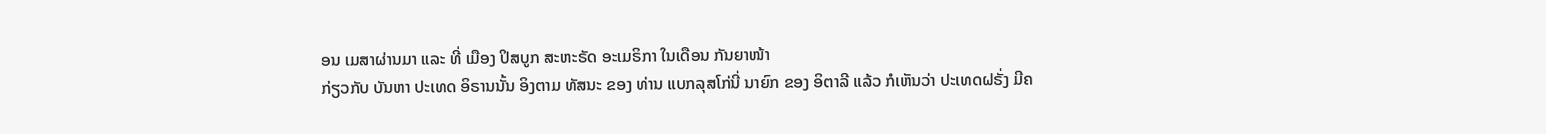ອນ ເມສາຜ່ານມາ ແລະ ທີ່ ເມືອງ ປິສບູກ ສະຫະຣັດ ອະເມຣິກາ ໃນເດືອນ ກັນຍາໜ້າ
ກ່ຽວກັບ ບັນຫາ ປະເທດ ອິຣານນັ້ນ ອິງຕາມ ທັສນະ ຂອງ ທ່ານ ແບກລຸສໂກ່ນີ່ ນາຍົກ ຂອງ ອິຕາລີ ແລ້ວ ກໍເຫັນວ່າ ປະເທດຝຣັ່ງ ມີຄ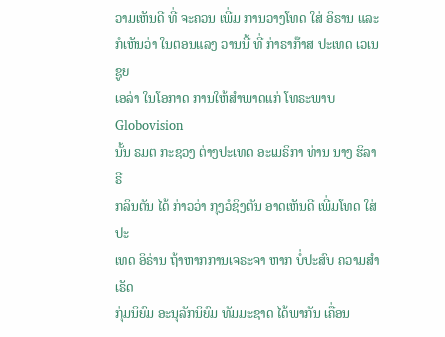ວາມເຫັນດີ ທີ່ ຈະຄວນ ເພີ່ມ ການວາງໂທດ ໃສ່ ອິຣານ ແລະ ກໍເຫັນວ່າ ໃນຕອນແລງ ວານນີ້ ທີ່ ກ່າຣາກ໊າສ ປະເທດ ເວເນຊູຍ
ເອລ່າ ໃນໂອກາດ ການໃຫ້ສຳພາດແກ່ ໂທຣະພາບ Globovision
ນັ້ນ ຣມຕ ກະຊວງ ຕ່າງປະເທດ ອະເມຣິກາ ທ່ານ ນາງ ຮິລາຣີ
ກລິນຕັນ ໄດ້ ກ່າວວ່າ ກຸງວໍຊິງຕັນ ອາດເຫັນດີ ເພີ່ມໂທດ ໃສ່ ປະ
ເທດ ອິຣ່ານ ຖ້າຫາກການເຈຣະຈາ ຫາກ ບໍ່ປະສົບ ຄວາມສຳເຣັດ
ກຸ່ມນິຍົມ ອະນຸລັກນິຍົມ ທັມມະຊາດ ໄດ້ພາກັນ ເຄື່ອນ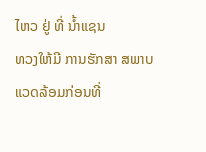ໄຫວ ຢູ່ ທີ່ ນ້ຳແຊນ
ທວງໃຫ້ມີ ການຮັກສາ ສພາບແວດລ້ອມກ່ອນທີ່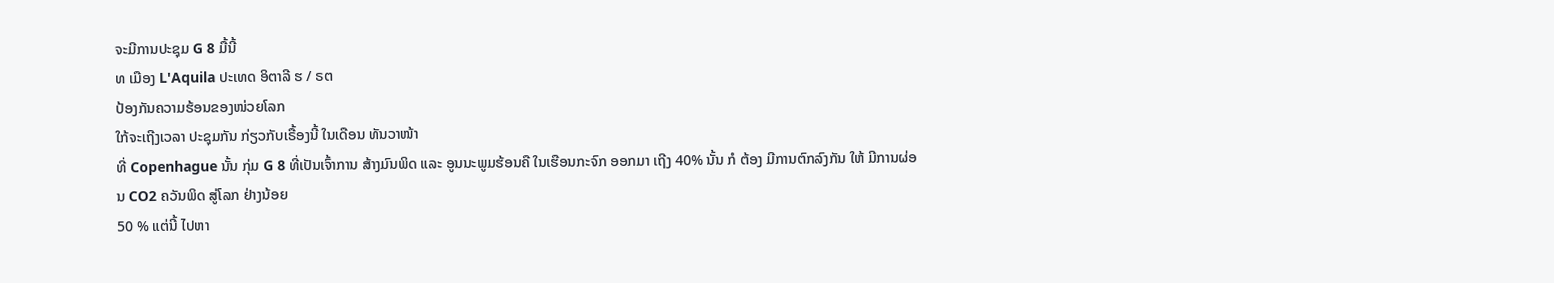ຈະມີການປະຊຸມ G 8 ມື້ນີ້
ທ ເມືອງ L'Aquila ປະເທດ ອິຕາລີ ຮ / ຣຕ
ປ້ອງກັນຄວາມຮ້ອນຂອງໜ່ວຍໂລກ
ໃກ້ຈະເຖີງເວລາ ປະຊຸມກັນ ກ່ຽວກັບເຣື້ອງນີ້ ໃນເດືອນ ທັນວາໜ້າ
ທີ່ Copenhague ນັ້ນ ກຸ່ມ G 8 ທີ່ເປັນເຈົ້າການ ສ້າງມົນພິດ ແລະ ອູນນະພູມຮ້ອນຄື ໃນເຮືອນກະຈົກ ອອກມາ ເຖີງ 40% ນັ້ນ ກໍ ຕ້ອງ ມີການຕົກລົງກັນ ໃຫ້ ມີການຜ່ອນ CO2 ຄວັນພິດ ສູ່ໂລກ ຢ່າງນ້ອຍ
50 % ແຕ່ນີ້ ໄປຫາ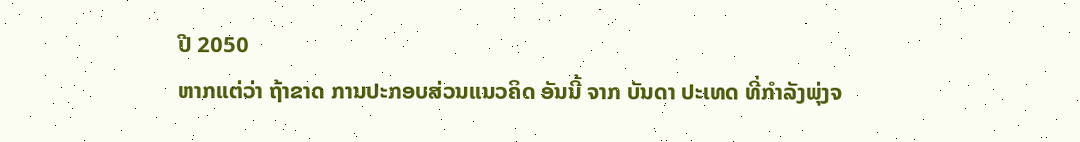ປີ 2050
ຫາກແຕ່ວ່າ ຖ້າຂາດ ການປະກອບສ່ວນແນວຄິດ ອັນນີ້ ຈາກ ບັນດາ ປະເທດ ທີ່ກຳລັງພຸ່ງຈ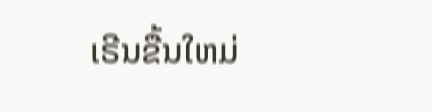ເຣີນຂື້ນໃຫມ່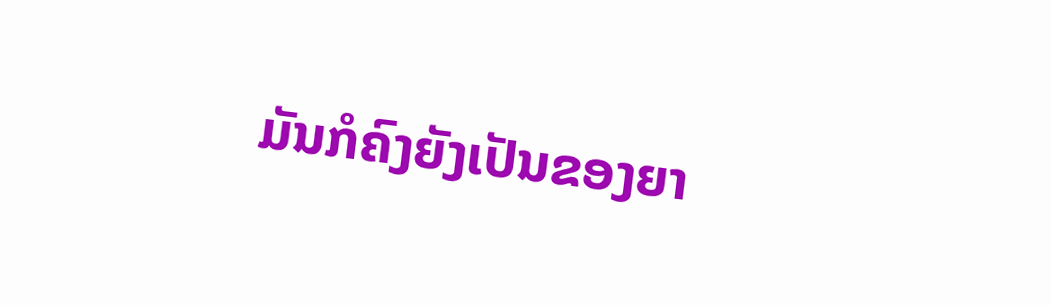ມັນກໍຄົງຍັງເປັນຂອງຍາ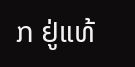ກ ຢູ່ແທ້